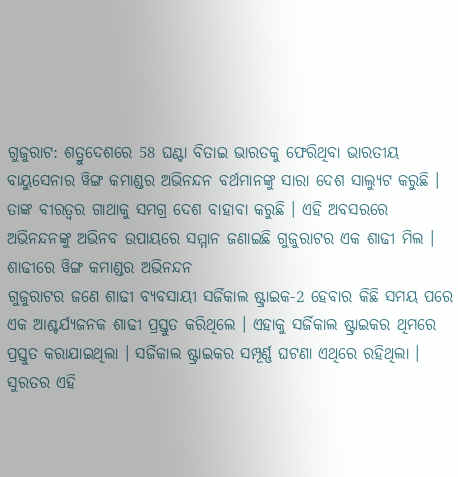ଗୁଜୁରାଟ: ଶତ୍ରୁଦେଶରେ 58 ଘଣ୍ଟା ବିତାଇ ଭାରତକୁ ଫେରିଥିବା ଭାରତୀୟ ବାୟୁସେନାର ୱିଙ୍ଗ କମାଣ୍ଡର ଅଭିନନ୍ଦନ ବର୍ଥମାନଙ୍କୁ ସାରା ଦେଶ ସାଲ୍ୟୁଟ କରୁଛି । ତାଙ୍କ ବୀରତ୍ବର ଗାଥାକୁ ସମଗ୍ର ଦେଶ ବାହାବା କରୁଛି । ଏହି ଅବସରରେ ଅଭିନନ୍ଦନଙ୍କୁ ଅଭିନବ ଉପାୟରେ ସମ୍ମାନ ଜଣାଇଛି ଗୁଜୁରାଟର ଏକ ଶାଢୀ ମିଲ ।
ଶାଢୀରେ ୱିଙ୍ଗ କମାଣ୍ଡର ଅଭିନନ୍ଦନ
ଗୁଜୁରାଟର ଜଣେ ଶାଢୀ ବ୍ୟବସାୟୀ ସର୍ଜିକାଲ ଷ୍ଟ୍ରାଇକ-2 ହେବାର କିଛି ସମୟ ପରେ ଏକ ଆଶ୍ଚର୍ଯ୍ୟଜନକ ଶାଢୀ ପ୍ରସ୍ତୁତ କରିଥିଲେ । ଏହାକୁ ସର୍ଜିକାଲ ଷ୍ଟ୍ରାଇକର ଥିମରେ ପ୍ରସ୍ତୁତ କରାଯାଇଥିଲା । ସର୍ଜିକାଲ ଷ୍ଟ୍ରାଇକର ସମ୍ପୂର୍ଣ୍ଣ ଘଟଣା ଏଥିରେ ରହିଥିଲା ।
ସୁରତର ଏହି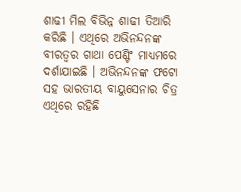ଶାଢୀ ମିଲ ବିଭିନ୍ନ ଶାଢୀ ତିଆରି କରିଛି । ଏଥିରେ ଅଭିନନ୍ଦନଙ୍କ ବୀରତ୍ବର ଗାଥା ପେଣ୍ଟିଂ ମାଧ୍ୟମରେ ଦର୍ଶାଯାଇଛି । ଅଭିନନ୍ଦନଙ୍କ ଫଟୋ ସହ ଭାରତୀୟ ବାୟୁସେନାର ଚିତ୍ର ଏଥିରେ ରହିଛି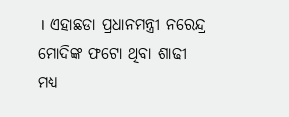। ଏହାଛଡା ପ୍ରଧାନମନ୍ତ୍ରୀ ନରେନ୍ଦ୍ର ମୋଦିଙ୍କ ଫଟୋ ଥିବା ଶାଢୀ ମଧ୍ୟ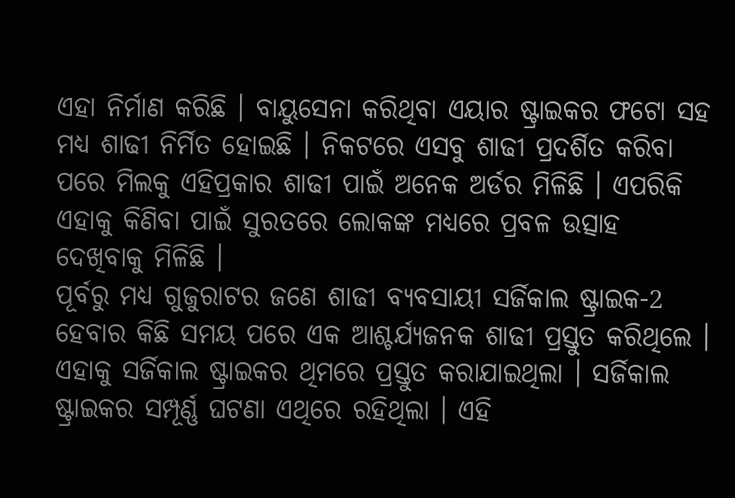ଏହା ନିର୍ମାଣ କରିଛି । ବାୟୁସେନା କରିଥିବା ଏୟାର ଷ୍ଟ୍ରାଇକର ଫଟୋ ସହ ମଧ୍ୟ ଶାଢୀ ନିର୍ମିତ ହୋଇଛି । ନିକଟରେ ଏସବୁ ଶାଢୀ ପ୍ରଦର୍ଶିତ କରିବା ପରେ ମିଲକୁ ଏହିପ୍ରକାର ଶାଢୀ ପାଇଁ ଅନେକ ଅର୍ଡର ମିଳିଛି । ଏପରିକି ଏହାକୁ କିଣିବା ପାଇଁ ସୁରତରେ ଲୋକଙ୍କ ମଧ୍ୟରେ ପ୍ରବଳ ଉତ୍ସାହ ଦେଖିବାକୁ ମିଳିଛି ।
ପୂର୍ବରୁ ମଧ୍ୟ ଗୁଜୁରାଟର ଜଣେ ଶାଢୀ ବ୍ୟବସାୟୀ ସର୍ଜିକାଲ ଷ୍ଟ୍ରାଇକ-2 ହେବାର କିଛି ସମୟ ପରେ ଏକ ଆଶ୍ଚର୍ଯ୍ୟଜନକ ଶାଢୀ ପ୍ରସ୍ତୁତ କରିଥିଲେ । ଏହାକୁ ସର୍ଜିକାଲ ଷ୍ଟ୍ରାଇକର ଥିମରେ ପ୍ରସ୍ତୁତ କରାଯାଇଥିଲା । ସର୍ଜିକାଲ ଷ୍ଟ୍ରାଇକର ସମ୍ପୂର୍ଣ୍ଣ ଘଟଣା ଏଥିରେ ରହିଥିଲା । ଏହି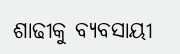ଶାଢୀକୁ ବ୍ୟବସାୟୀ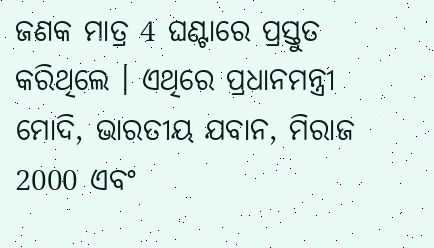ଜଣକ ମାତ୍ର 4 ଘଣ୍ଟାରେ ପ୍ରସ୍ତୁତ କରିଥିଲେ । ଏଥିରେ ପ୍ରଧାନମନ୍ତ୍ରୀ ମୋଦି, ଭାରତୀୟ ଯବାନ, ମିରାଜ 2000 ଏବଂ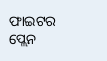ଫାଇଟର ପ୍ଲେନ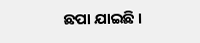ଛପା ଯାଇଛି ।